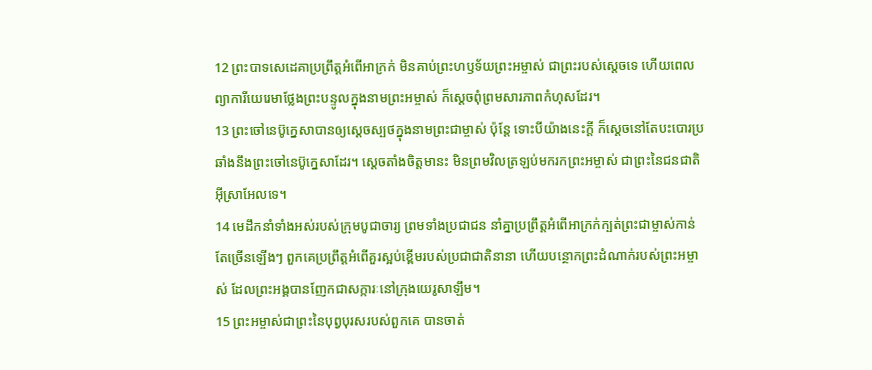12 ព្រះបាទសេដេគាប្រព្រឹត្តអំពើអាក្រក់ មិនគាប់ព្រះហឫទ័យព្រះអម្ចាស់ ជាព្រះរបស់ស្ដេចទេ ហើយពេលព្យាការីយេរេមាថ្លែងព្រះបន្ទូលក្នុងនាមព្រះអម្ចាស់ ក៏ស្ដេចពុំព្រមសារភាពកំហុសដែរ។
13 ព្រះចៅនេប៊ូក្នេសាបានឲ្យស្ដេចស្បថក្នុងនាមព្រះជាម្ចាស់ ប៉ុន្តែ ទោះបីយ៉ាងនេះក្ដី ក៏ស្ដេចនៅតែបះបោរប្រឆាំងនឹងព្រះចៅនេប៊ូក្នេសាដែរ។ ស្ដេចតាំងចិត្តមានះ មិនព្រមវិលត្រឡប់មករកព្រះអម្ចាស់ ជាព្រះនៃជនជាតិអ៊ីស្រាអែលទេ។
14 មេដឹកនាំទាំងអស់របស់ក្រុមបូជាចារ្យ ព្រមទាំងប្រជាជន នាំគ្នាប្រព្រឹត្តអំពើអាក្រក់ក្បត់ព្រះជាម្ចាស់កាន់តែច្រើនឡើងៗ ពួកគេប្រព្រឹត្តអំពើគួរស្អប់ខ្ពើមរបស់ប្រជាជាតិនានា ហើយបន្ថោកព្រះដំណាក់របស់ព្រះអម្ចាស់ ដែលព្រះអង្គបានញែកជាសក្ការៈនៅក្រុងយេរូសាឡឹម។
15 ព្រះអម្ចាស់ជាព្រះនៃបុព្វបុរសរបស់ពួកគេ បានចាត់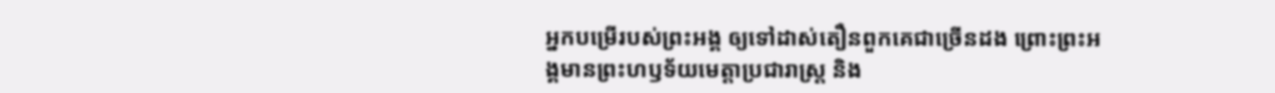អ្នកបម្រើរបស់ព្រះអង្គ ឲ្យទៅដាស់តឿនពួកគេជាច្រើនដង ព្រោះព្រះអង្គមានព្រះហឫទ័យមេត្តាប្រជារាស្ត្រ និង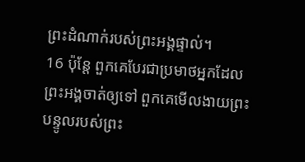ព្រះដំណាក់របស់ព្រះអង្គផ្ទាល់។
16 ប៉ុន្តែ ពួកគេបែរជាប្រមាថអ្នកដែលព្រះអង្គចាត់ឲ្យទៅ ពួកគេមើលងាយព្រះបន្ទូលរបស់ព្រះ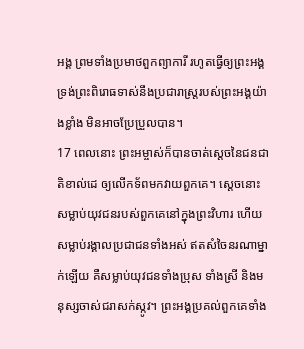អង្គ ព្រមទាំងប្រមាថពួកព្យាការី រហូតធ្វើឲ្យព្រះអង្គទ្រង់ព្រះពិរោធទាស់នឹងប្រជារាស្ត្ររបស់ព្រះអង្គយ៉ាងខ្លាំង មិនអាចប្រែប្រួលបាន។
17 ពេលនោះ ព្រះអម្ចាស់ក៏បានចាត់ស្ដេចនៃជនជាតិខាល់ដេ ឲ្យលើកទ័ពមកវាយពួកគេ។ ស្ដេចនោះសម្លាប់យុវជនរបស់ពួកគេនៅក្នុងព្រះវិហារ ហើយសម្លាប់រង្គាលប្រជាជនទាំងអស់ ឥតសំចៃនរណាម្នាក់ឡើយ គឺសម្លាប់យុវជនទាំងប្រុស ទាំងស្រី និងមនុស្សចាស់ជរាសក់ស្កូវ។ ព្រះអង្គប្រគល់ពួកគេទាំង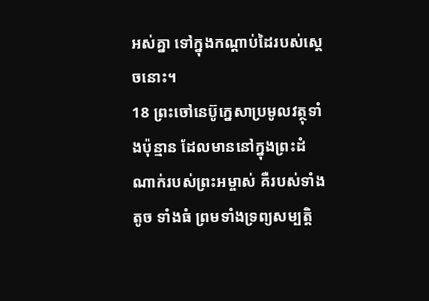អស់គ្នា ទៅក្នុងកណ្ដាប់ដៃរបស់ស្ដេចនោះ។
18 ព្រះចៅនេប៊ូក្នេសាប្រមូលវត្ថុទាំងប៉ុន្មាន ដែលមាននៅក្នុងព្រះដំណាក់របស់ព្រះអម្ចាស់ គឺរបស់ទាំងតូច ទាំងធំ ព្រមទាំងទ្រព្យសម្បត្តិ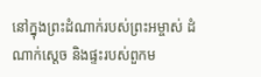នៅក្នុងព្រះដំណាក់របស់ព្រះអម្ចាស់ ដំណាក់ស្ដេច និងផ្ទះរបស់ពួកម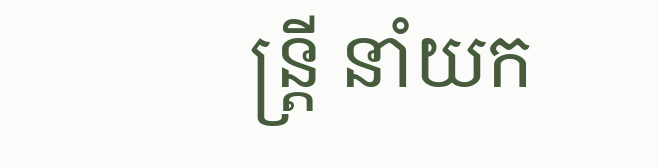ន្ត្រី នាំយក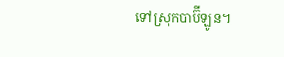ទៅស្រុកបាប៊ីឡូន។